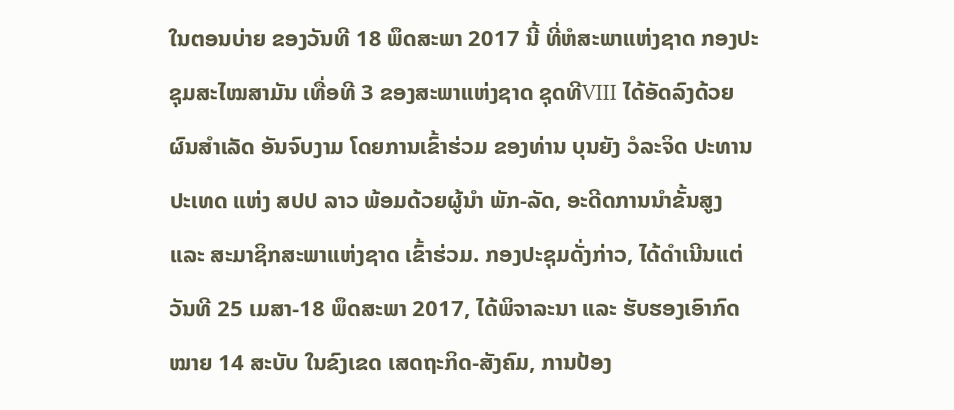ໃນຕອນບ່າຍ ຂອງວັນທີ 18 ພຶດສະພາ 2017 ນີ້ ທີ່ຫໍສະພາແຫ່ງຊາດ ກອງປະຊຸມສະໄໝສາມັນ ເທື່ອທີ 3 ຂອງສະພາແຫ່ງຊາດ ຊຸດທີVIII ໄດ້ອັດລົງດ້ວຍຜົນສຳເລັດ ອັນຈົບງາມ ໂດຍການເຂົ້າຮ່ວມ ຂອງທ່ານ ບຸນຍັງ ວໍລະຈິດ ປະທານປະເທດ ແຫ່ງ ສປປ ລາວ ພ້ອມດ້ວຍຜູ້ນຳ ພັກ-ລັດ, ອະດີດການນຳຂັ້ນສູງ ແລະ ສະມາຊິກສະພາແຫ່ງຊາດ ເຂົ້າຮ່ວມ. ກອງປະຊຸມດັ່ງກ່າວ, ໄດ້ດຳເນີນແຕ່ວັນທີ 25 ເມສາ-18 ພຶດສະພາ 2017, ໄດ້ພິຈາລະນາ ແລະ ຮັບຮອງເອົາກົດໝາຍ 14 ສະບັບ ໃນຂົງເຂດ ເສດຖະກິດ-ສັງຄົມ, ການປ້ອງ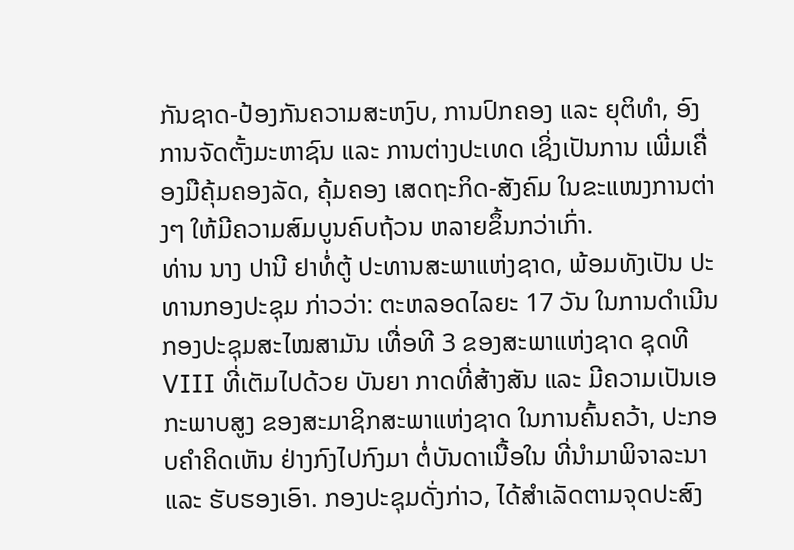ກັນຊາດ-ປ້ອງກັນຄວາມສະຫງົບ, ການປົກຄອງ ແລະ ຍຸຕິທຳ, ອົງການຈັດຕັ້ງມະຫາຊົນ ແລະ ການຕ່າງປະເທດ ເຊິ່ງເປັນການ ເພີ່ມເຄື່ອງມືຄຸ້ມຄອງລັດ, ຄຸ້ມຄອງ ເສດຖະກິດ-ສັງຄົມ ໃນຂະແໜງການຕ່າງໆ ໃຫ້ມີຄວາມສົມບູນຄົບຖ້ວນ ຫລາຍຂຶ້ນກວ່າເກົ່າ.
ທ່ານ ນາງ ປານີ ຢາທໍ່ຕູ້ ປະທານສະພາແຫ່ງຊາດ, ພ້ອມທັງເປັນ ປະທານກອງປະຊຸມ ກ່າວວ່າ: ຕະຫລອດໄລຍະ 17 ວັນ ໃນການດຳເນີນ ກອງປະຊຸມສະໄໝສາມັນ ເທື່ອທີ 3 ຂອງສະພາແຫ່ງຊາດ ຊຸດທີ VIII ທີ່ເຕັມໄປດ້ວຍ ບັນຍາ ກາດທີ່ສ້າງສັນ ແລະ ມີຄວາມເປັນເອກະພາບສູງ ຂອງສະມາຊິກສະພາແຫ່ງຊາດ ໃນການຄົ້ນຄວ້າ, ປະກອບຄຳຄິດເຫັນ ຢ່າງກົງໄປກົງມາ ຕໍ່ບັນດາເນື້ອໃນ ທີ່ນຳມາພິຈາລະນາ ແລະ ຮັບຮອງເອົາ. ກອງປະຊຸມດັ່ງກ່າວ, ໄດ້ສຳເລັດຕາມຈຸດປະສົງ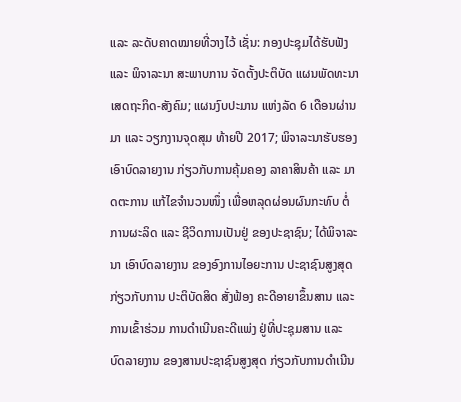ແລະ ລະດັບຄາດໝາຍທີ່ວາງໄວ້ ເຊັ່ນ: ກອງປະຊຸມໄດ້ຮັບຟັງ ແລະ ພິຈາລະນາ ສະພາບການ ຈັດຕັ້ງປະຕິບັດ ແຜນພັດທະນາ ເສດຖະກິດ-ສັງຄົມ; ແຜນງົບປະມານ ແຫ່ງລັດ 6 ເດືອນຜ່ານມາ ແລະ ວຽກງານຈຸດສຸມ ທ້າຍປີ 2017; ພິຈາລະນາຮັບຮອງ ເອົາບົດລາຍງານ ກ່ຽວກັບການຄຸ້ມຄອງ ລາຄາສິນຄ້າ ແລະ ມາດຕະການ ແກ້ໄຂຈຳນວນໜຶ່ງ ເພື່ອຫລຸດຜ່ອນຜົນກະທົບ ຕໍ່ການຜະລິດ ແລະ ຊີວິດການເປັນຢູ່ ຂອງປະຊາຊົນ; ໄດ້ພິຈາລະ ນາ ເອົາບົດລາຍງານ ຂອງອົງການໄອຍະການ ປະຊາຊົນສູງສຸດ ກ່ຽວກັບການ ປະຕິບັດສິດ ສັ່ງຟ້ອງ ຄະດີອາຍາຂຶ້ນສານ ແລະ ການເຂົ້າຮ່ວມ ການດຳເນີນຄະດີແພ່ງ ຢູ່ທີ່ປະຊຸມສານ ແລະ ບົດລາຍງານ ຂອງສານປະຊາຊົນສູງສຸດ ກ່ຽວກັບການດຳເນີນ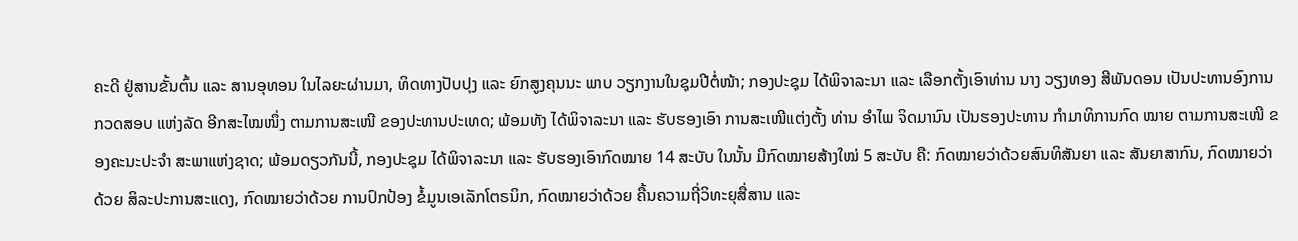ຄະດີ ຢູ່ສານຂັ້ນຕົ້ນ ແລະ ສານອຸທອນ ໃນໄລຍະຜ່ານມາ, ທິດທາງປັບປຸງ ແລະ ຍົກສູງຄຸນນະ ພາບ ວຽກງານໃນຊຸມປີຕໍ່ໜ້າ; ກອງປະຊຸມ ໄດ້ພິຈາລະນາ ແລະ ເລືອກຕັ້ງເອົາທ່ານ ນາງ ວຽງທອງ ສີພັນດອນ ເປັນປະທານອົງການ ກວດສອບ ແຫ່ງລັດ ອີກສະໄໝໜຶ່ງ ຕາມການສະເໜີ ຂອງປະທານປະເທດ; ພ້ອມທັງ ໄດ້ພິຈາລະນາ ແລະ ຮັບຮອງເອົາ ການສະເໜີແຕ່ງຕັ້ງ ທ່ານ ອຳໄພ ຈິດມານົນ ເປັນຮອງປະທານ ກຳມາທິການກົດ ໝາຍ ຕາມການສະເໜີ ຂອງຄະນະປະຈຳ ສະພາແຫ່ງຊາດ; ພ້ອມດຽວກັນນີ້, ກອງປະຊຸມ ໄດ້ພິຈາລະນາ ແລະ ຮັບຮອງເອົາກົດໝາຍ 14 ສະບັບ ໃນນັ້ນ ມີກົດໝາຍສ້າງໃໝ່ 5 ສະບັບ ຄື: ກົດໝາຍວ່າດ້ວຍສົນທິສັນຍາ ແລະ ສັນຍາສາກົນ, ກົດໝາຍວ່າດ້ວຍ ສິລະປະການສະແດງ, ກົດໝາຍວ່າດ້ວຍ ການປົກປ້ອງ ຂໍ້ມູນເອເລັກໂຕຣນິກ, ກົດໝາຍວ່າດ້ວຍ ຄື້ນຄວາມຖີ່ວິທະຍຸສື່ສານ ແລະ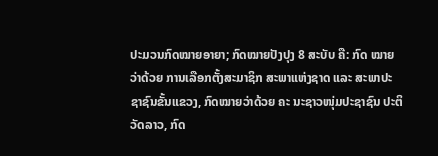ປະມວນກົດໝາຍອາຍາ; ກົດໝາຍປັງປຸງ 8 ສະບັບ ຄື: ກົດ ໝາຍວ່າດ້ວຍ ການເລືອກຕັ້ງສະມາຊິກ ສະພາແຫ່ງຊາດ ແລະ ສະພາປະຊາຊົນຂັ້ນແຂວງ, ກົດໝາຍວ່າດ້ວຍ ຄະ ນະຊາວໜຸ່ມປະຊາຊົນ ປະຕິວັດລາວ, ກົດ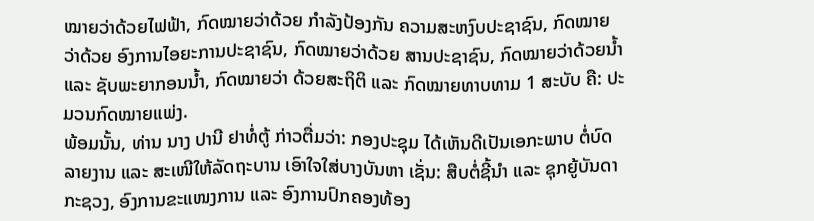ໝາຍວ່າດ້ວຍໄຟຟ້າ, ກົດໝາຍວ່າດ້ວຍ ກຳລັງປ້ອງກັນ ຄວາມສະຫງົບປະຊາຊົນ, ກົດໝາຍວ່າດ້ວຍ ອົງການໄອຍະການປະຊາຊົນ, ກົດໝາຍວ່າດ້ວຍ ສານປະຊາຊົນ, ກົດໝາຍວ່າດ້ວຍນ້ຳ ແລະ ຊັບພະຍາກອນນ້ຳ, ກົດໝາຍວ່າ ດ້ວຍສະຖິຕິ ແລະ ກົດໝາຍທາບທາມ 1 ສະບັບ ຄື: ປະມວນກົດໝາຍແພ່ງ.
ພ້ອມນັ້ນ, ທ່ານ ນາງ ປານີ ຢາທໍ່ຕູ້ ກ່າວຕື່ມວ່າ: ກອງປະຊຸມ ໄດ້ເຫັນດີເປັນເອກະພາບ ຕໍ່ບົດລາຍງານ ແລະ ສະເໜີໃຫ້ລັດຖະບານ ເອົາໃຈໃສ່ບາງບັນຫາ ເຊັ່ນ: ສືບຕໍ່ຊີ້ນຳ ແລະ ຊຸກຍູ້ບັນດາກະຊວງ, ອົງການຂະແໜງການ ແລະ ອົງການປົກຄອງທ້ອງ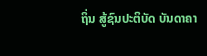ຖິ່ນ ສູ້ຊົນປະຕິບັດ ບັນດາຄາ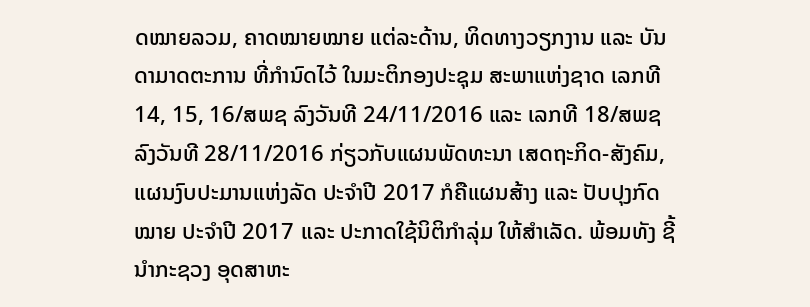ດໝາຍລວມ, ຄາດໝາຍໝາຍ ແຕ່ລະດ້ານ, ທິດທາງວຽກງານ ແລະ ບັນດາມາດຕະການ ທີ່ກຳນົດໄວ້ ໃນມະຕິກອງປະຊຸມ ສະພາແຫ່ງຊາດ ເລກທີ 14, 15, 16/ສພຊ ລົງວັນທີ 24/11/2016 ແລະ ເລກທີ 18/ສພຊ ລົງວັນທີ 28/11/2016 ກ່ຽວກັບແຜນພັດທະນາ ເສດຖະກິດ-ສັງຄົມ, ແຜນງົບປະມານແຫ່ງລັດ ປະຈຳປີ 2017 ກໍຄືແຜນສ້າງ ແລະ ປັບປຸງກົດໝາຍ ປະຈຳປີ 2017 ແລະ ປະກາດໃຊ້ນິຕິກຳລຸ່ມ ໃຫ້ສຳເລັດ. ພ້ອມທັງ ຊີ້ນຳກະຊວງ ອຸດສາຫະ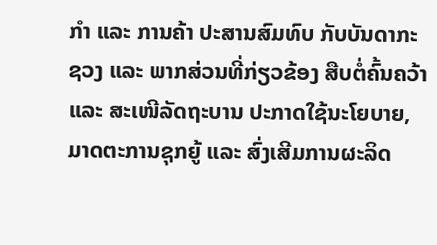ກຳ ແລະ ການຄ້າ ປະສານສົມທົບ ກັບບັນດາກະຊວງ ແລະ ພາກສ່ວນທີ່ກ່ຽວຂ້ອງ ສືບຕໍ່ຄົ້ນຄວ້າ ແລະ ສະເໜີລັດຖະບານ ປະກາດໃຊ້ນະໂຍບາຍ, ມາດຕະການຊຸກຍູ້ ແລະ ສົ່ງເສີມການຜະລິດ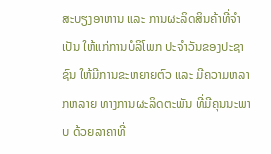ສະບຽງອາຫານ ແລະ ການຜະລິດສິນຄ້າທີ່ຈຳເປັນ ໃຫ້ແກ່ການບໍລິໂພກ ປະຈຳວັນຂອງປະຊາຊົນ ໃຫ້ມີການຂະຫຍາຍຕົວ ແລະ ມີຄວາມຫລາກຫລາຍ ທາງການຜະລິດຕະພັນ ທີ່ມີຄຸນນະພາບ ດ້ວຍລາຄາທີ່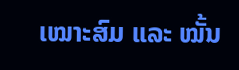ເໝາະສົມ ແລະ ໝັ້ນ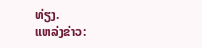ທ່ຽງ.
ແຫລ່ງຂ່າວ: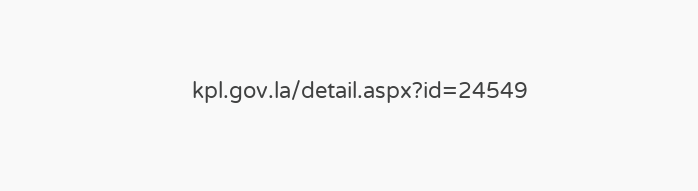kpl.gov.la/detail.aspx?id=24549